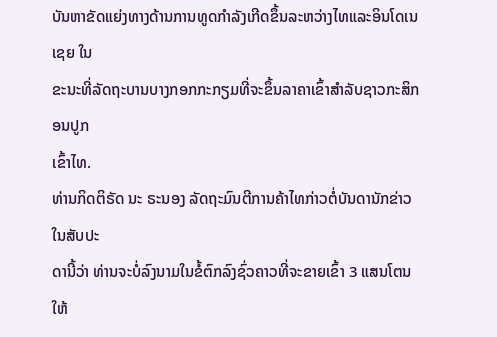ບັນຫາຂັດແຍ່ງທາງດ້ານການທູດກໍາລັງເກີດຂຶ້ນລະຫວ່າງໄທແລະອິນໂດເນເຊຍ ໃນ
ຂະນະທີ່ລັດຖະບານບາງກອກກະກຽມທີ່ຈະຂຶ້ນລາຄາເຂົ້າສໍາລັບຊາວກະສິກອນປູກ
ເຂົ້າໄທ.
ທ່ານກິດຕິຣັດ ນະ ຣະນອງ ລັດຖະມົນຕີການຄ້າໄທກ່າວຕໍ່ບັນດານັກຂ່າວໃນສັບປະ
ດານີ້ວ່າ ທ່ານຈະບໍ່ລົງນາມໃນຂໍ້ຕົກລົງຊົ່ວຄາວທີ່ຈະຂາຍເຂົ້າ 3 ແສນໂຕນໃຫ້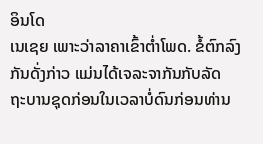ອິນໂດ
ເນເຊຍ ເພາະວ່າລາຄາເຂົ້າຕໍ່າໂພດ. ຂໍ້ຕົກລົງກັນດັ່ງກ່າວ ແມ່ນໄດ້ເຈລະຈາກັນກັບລັດ
ຖະບານຊຸດກ່ອນໃນເວລາບໍ່ດົນກ່ອນທ່ານ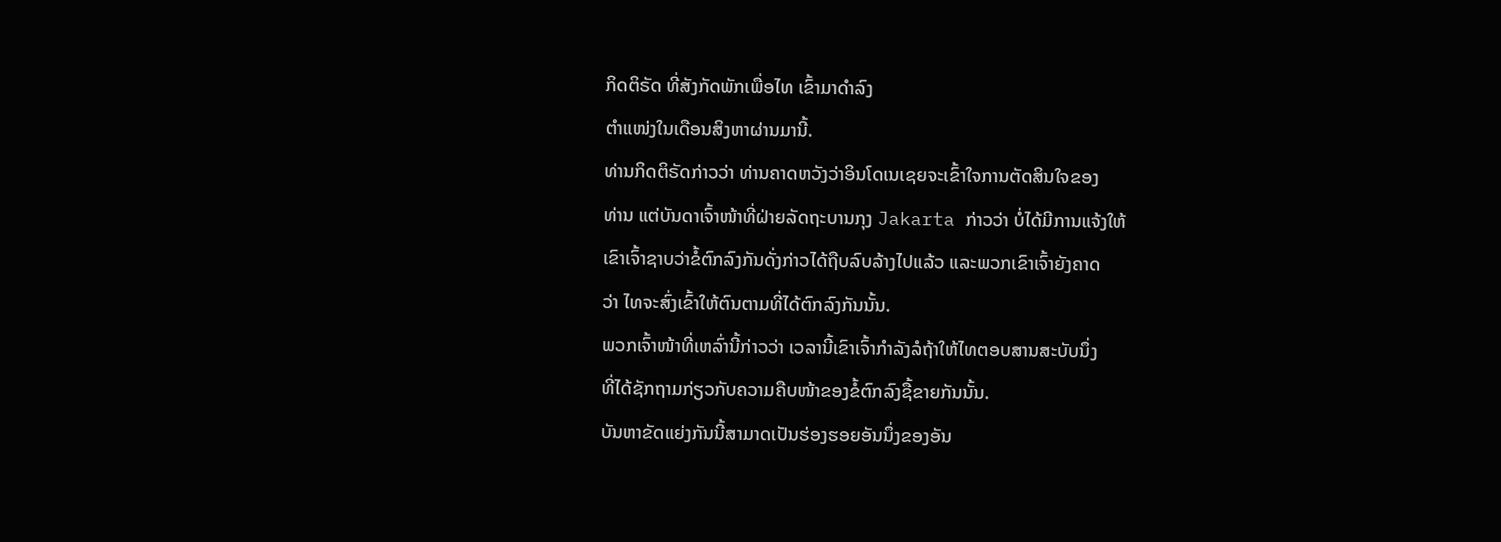ກິດຕິຣັດ ທີ່ສັງກັດພັກເພື່ອໄທ ເຂົ້າມາດໍາລົງ
ຕໍາແໜ່ງໃນເດືອນສິງຫາຜ່ານມານີ້.
ທ່ານກິດຕິຣັດກ່າວວ່າ ທ່ານຄາດຫວັງວ່າອິນໂດເນເຊຍຈະເຂົ້າໃຈການຕັດສິນໃຈຂອງ
ທ່ານ ແຕ່ບັນດາເຈົ້າໜ້າທີ່ຝ່າຍລັດຖະບານກຸງ Jakarta ກ່າວວ່າ ບໍ່ໄດ້ມີການແຈ້ງໃຫ້
ເຂົາເຈົ້າຊາບວ່າຂໍ້ຕົກລົງກັນດັ່ງກ່າວໄດ້ຖືບລົບລ້າງໄປແລ້ວ ແລະພວກເຂົາເຈົ້າຍັງຄາດ
ວ່າ ໄທຈະສົ່ງເຂົ້າໃຫ້ຕົນຕາມທີ່ໄດ້ຕົກລົງກັນນັ້ນ.
ພວກເຈົ້າໜ້າທີ່ເຫລົ່ານີ້ກ່າວວ່າ ເວລານີ້ເຂົາເຈົ້າກໍາລັງລໍຖ້າໃຫ້ໄທຕອບສານສະບັບນຶ່ງ
ທີ່ໄດ້ຊັກຖາມກ່ຽວກັບຄວາມຄືບໜ້າຂອງຂໍ້ຕົກລົງຊື້ຂາຍກັນນັ້ນ.
ບັນຫາຂັດແຍ່ງກັນນີ້ສາມາດເປັນຮ່ອງຮອຍອັນນຶ່ງຂອງອັນ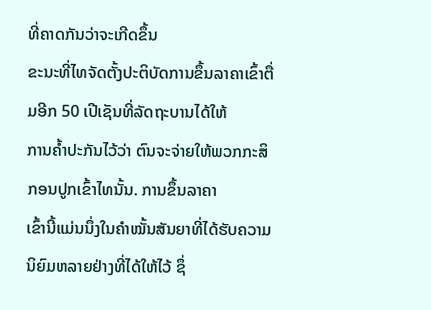ທີ່ຄາດກັນວ່າຈະເກີດຂຶ້ນ
ຂະນະທີ່ໄທຈັດຕັ້ງປະຕິບັດການຂຶ້ນລາຄາເຂົ້າຕື່ມອີກ 50 ເປີເຊັນທີ່ລັດຖະບານໄດ້ໃຫ້
ການຄໍ້າປະກັນໄວ້ວ່າ ຕົນຈະຈ່າຍໃຫ້ພວກກະສິກອນປູກເຂົ້າໄທນັ້ນ. ການຂຶ້ນລາຄາ
ເຂົ້ານີ້ແມ່ນນຶ່ງໃນຄໍາໝັ້ນສັນຍາທີ່ໄດ້ຮັບຄວາມນິຍົມຫລາຍຢ່າງທີ່ໄດ້ໃຫ້ໄວ້ ຊຶ່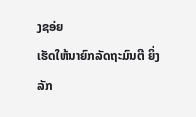ງຊອ່ຍ
ເຮັດໃຫ້ນາຍົກລັດຖະມົນຕີ ຍິ່ງລັກ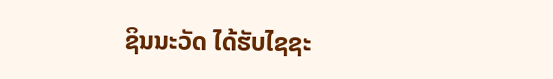ຊິນນະວັດ ໄດ້ຮັບໄຊຊະ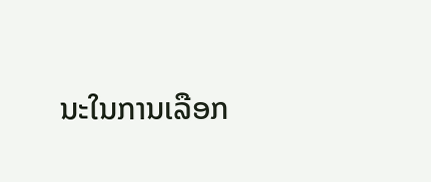ນະໃນການເລືອກ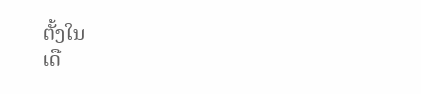ຕັ້ງໃນ
ເດື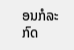ອນກໍລະກົດ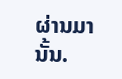ຜ່ານມານັ້ນ.